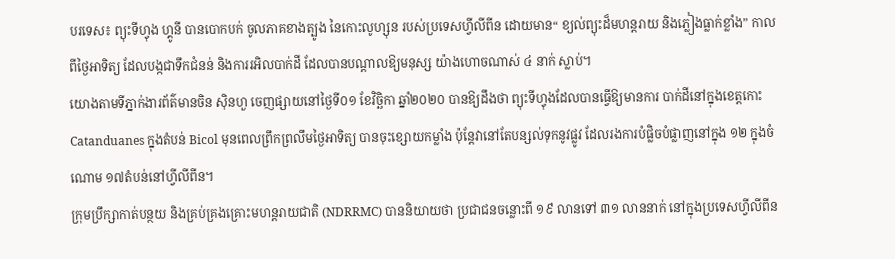បរទេស៖ ព្យុះទីហ្វុង ហ្គូនី បានបោកបក់ ចូលភាគខាងត្បូង នៃកោះលូហ្សុន របស់ប្រទេសហ្វីលីពីន ដោយមាន“ ខ្យល់ព្យុះដ៏មហន្តរាយ និងភ្លៀងធ្លាក់ខ្លាំង” កាលពីថ្ងៃអាទិត្យ ដែលបង្កជាទឹកជំនន់ និងការរអិលបាក់ដី ដែលបានបណ្តាលឱ្យមនុស្ស យ៉ាងហោចណាស់ ៤ នាក់ ស្លាប់។
យោងតាមទីភ្នាក់ងារព័ត៌មានចិន ស៊ិនហួ ចេញផ្សាយនៅថ្ងៃទី០១ ខែវិច្ឆិកា ឆ្នាំ២០២០ បានឱ្យដឹងថា ព្យុះទីហ្វុងដែលបានធ្វើឱ្យមានការ បាក់ដីនៅក្នុងខេត្តកោះ Catanduanes ក្នុងតំបន់ Bicol មុនពេលព្រឹកព្រលឹមថ្ងៃអាទិត្យ បានចុះខ្សោយកម្លាំង ប៉ុន្តែវានៅតែបន្សល់ទុកនូវផ្លូវ ដែលរងការបំផ្លិចបំផ្លាញនៅក្នុង ១២ ក្នុងចំណោម ១៧តំបន់នៅហ្វីលីពីន។
ក្រុមប្រឹក្សាកាត់បន្ថយ និងគ្រប់គ្រងគ្រោះមហន្តរាយជាតិ (NDRRMC) បាននិយាយថា ប្រជាជនចន្លោះពី ១៩ លានទៅ ៣១ លាននាក់ នៅក្នុងប្រទេសហ្វីលីពីន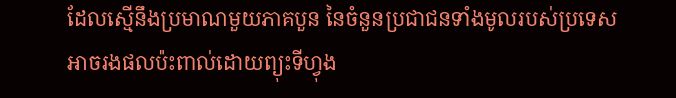ដែលស្មើនឹងប្រមាណមួយភាគបួន នៃចំនួនប្រជាជនទាំងមូលរបស់ប្រទេស អាចរងផលប៉ះពាល់ដោយព្យុះទីហ្វុង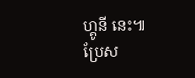ហ្គូនី នេះ៕
ប្រែស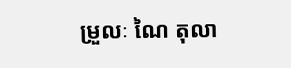ម្រួលៈ ណៃ តុលា